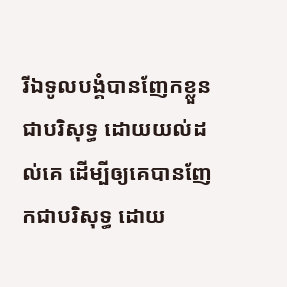រីឯទូលបង្គំបានញែកខ្លួនជាបរិសុទ្ធ ដោយយល់ដល់គេ ដើម្បីឲ្យគេបានញែកជាបរិសុទ្ធ ដោយ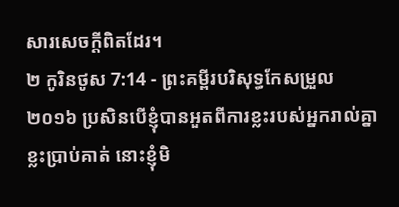សារសេចក្តីពិតដែរ។
២ កូរិនថូស 7:14 - ព្រះគម្ពីរបរិសុទ្ធកែសម្រួល ២០១៦ ប្រសិនបើខ្ញុំបានអួតពីការខ្លះរបស់អ្នករាល់គ្នាខ្លះប្រាប់គាត់ នោះខ្ញុំមិ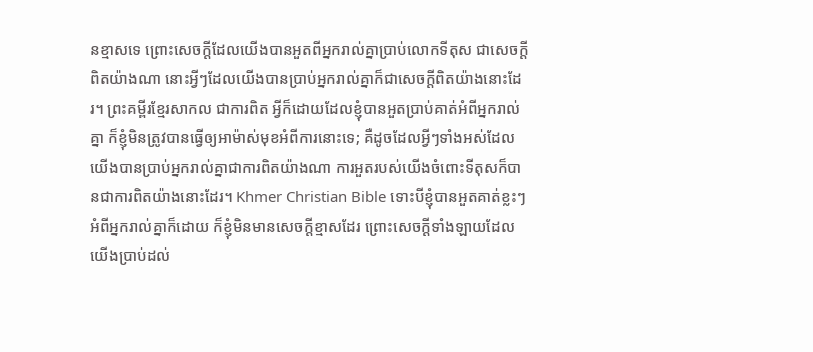នខ្មាសទេ ព្រោះសេចក្តីដែលយើងបានអួតពីអ្នករាល់គ្នាប្រាប់លោកទីតុស ជាសេចក្ដីពិតយ៉ាងណា នោះអ្វីៗដែលយើងបានប្រាប់អ្នករាល់គ្នាក៏ជាសេចក្ដីពិតយ៉ាងនោះដែរ។ ព្រះគម្ពីរខ្មែរសាកល ជាការពិត អ្វីក៏ដោយដែលខ្ញុំបានអួតប្រាប់គាត់អំពីអ្នករាល់គ្នា ក៏ខ្ញុំមិនត្រូវបានធ្វើឲ្យអាម៉ាស់មុខអំពីការនោះទេ; គឺដូចដែលអ្វីៗទាំងអស់ដែលយើងបានប្រាប់អ្នករាល់គ្នាជាការពិតយ៉ាងណា ការអួតរបស់យើងចំពោះទីតុសក៏បានជាការពិតយ៉ាងនោះដែរ។ Khmer Christian Bible ទោះបីខ្ញុំបានអួតគាត់ខ្លះៗអំពីអ្នករាល់គ្នាក៏ដោយ ក៏ខ្ញុំមិនមានសេចក្ដីខ្មាសដែរ ព្រោះសេចក្ដីទាំងឡាយដែលយើងប្រាប់ដល់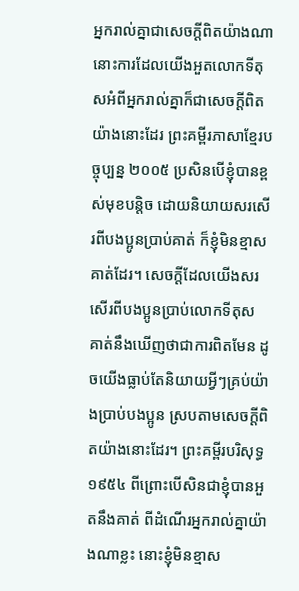អ្នករាល់គ្នាជាសេចក្ដីពិតយ៉ាងណា នោះការដែលយើងអួតលោកទីតុសអំពីអ្នករាល់គ្នាក៏ជាសេចក្ដីពិតយ៉ាងនោះដែរ ព្រះគម្ពីរភាសាខ្មែរបច្ចុប្បន្ន ២០០៥ ប្រសិនបើខ្ញុំបានខ្ពស់មុខបន្តិច ដោយនិយាយសរសើរពីបងប្អូនប្រាប់គាត់ ក៏ខ្ញុំមិនខ្មាសគាត់ដែរ។ សេចក្ដីដែលយើងសរសើរពីបងប្អូនប្រាប់លោកទីតុស គាត់នឹងឃើញថាជាការពិតមែន ដូចយើងធ្លាប់តែនិយាយអ្វីៗគ្រប់យ៉ាងប្រាប់បងប្អូន ស្របតាមសេចក្ដីពិតយ៉ាងនោះដែរ។ ព្រះគម្ពីរបរិសុទ្ធ ១៩៥៤ ពីព្រោះបើសិនជាខ្ញុំបានអួតនឹងគាត់ ពីដំណើរអ្នករាល់គ្នាយ៉ាងណាខ្លះ នោះខ្ញុំមិនខ្មាស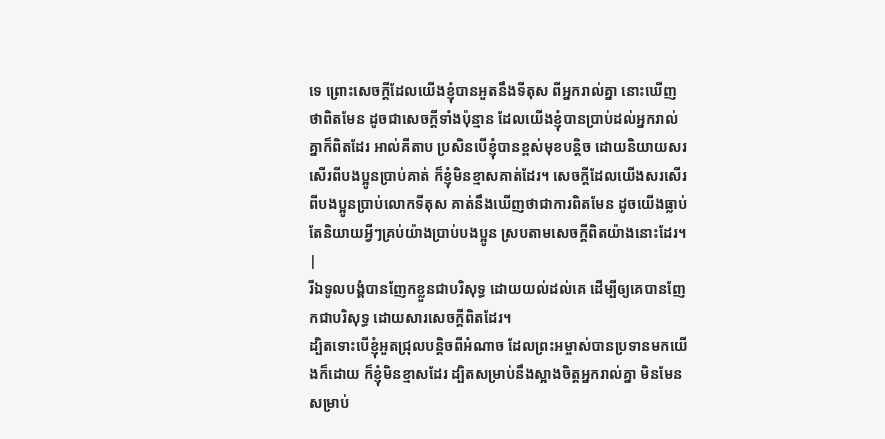ទេ ព្រោះសេចក្ដីដែលយើងខ្ញុំបានអួតនឹងទីតុស ពីអ្នករាល់គ្នា នោះឃើញថាពិតមែន ដូចជាសេចក្ដីទាំងប៉ុន្មាន ដែលយើងខ្ញុំបានប្រាប់ដល់អ្នករាល់គ្នាក៏ពិតដែរ អាល់គីតាប ប្រសិនបើខ្ញុំបានខ្ពស់មុខបន្ដិច ដោយនិយាយសរសើរពីបងប្អូនប្រាប់គាត់ ក៏ខ្ញុំមិនខ្មាសគាត់ដែរ។ សេចក្ដីដែលយើងសរសើរពីបងប្អូនប្រាប់លោកទីតុស គាត់នឹងឃើញថាជាការពិតមែន ដូចយើងធ្លាប់តែនិយាយអ្វីៗគ្រប់យ៉ាងប្រាប់បងប្អូន ស្របតាមសេចក្ដីពិតយ៉ាងនោះដែរ។ |
រីឯទូលបង្គំបានញែកខ្លួនជាបរិសុទ្ធ ដោយយល់ដល់គេ ដើម្បីឲ្យគេបានញែកជាបរិសុទ្ធ ដោយសារសេចក្តីពិតដែរ។
ដ្បិតទោះបើខ្ញុំអួតជ្រុលបន្តិចពីអំណាច ដែលព្រះអម្ចាស់បានប្រទានមកយើងក៏ដោយ ក៏ខ្ញុំមិនខ្មាសដែរ ដ្បិតសម្រាប់នឹងស្អាងចិត្តអ្នករាល់គ្នា មិនមែនសម្រាប់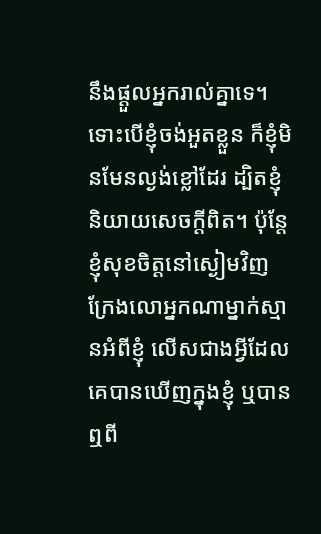នឹងផ្តួលអ្នករាល់គ្នាទេ។
ទោះបើខ្ញុំចង់អួតខ្លួន ក៏ខ្ញុំមិនមែនល្ងង់ខ្លៅដែរ ដ្បិតខ្ញុំនិយាយសេចក្តីពិត។ ប៉ុន្តែ ខ្ញុំសុខចិត្តនៅស្ងៀមវិញ ក្រែងលោអ្នកណាម្នាក់ស្មានអំពីខ្ញុំ លើសជាងអ្វីដែលគេបានឃើញក្នុងខ្ញុំ ឬបានឮពី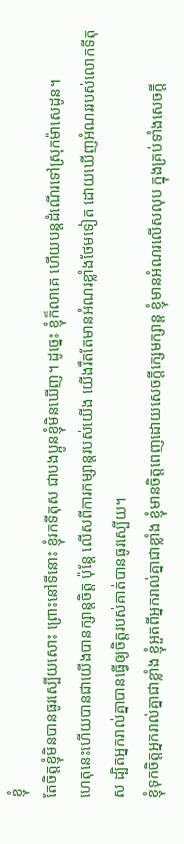ខ្ញុំ
តែចិត្តខ្ញុំមិនបានធូរស្បើយសោះ ព្រោះនៅទីនោះ ខ្ញុំរកទីតុស ជាបងប្អូនខ្ញុំមិនឃើញ។ ដូច្នេះ ខ្ញុំក៏លាគេ ហើយបន្តដំណើរទៅស្រុកម៉ាសេដូន។
ហេតុនេះហើយបានជាយើងបានក្សាន្តចិត្ត ប៉ុន្តែ លើសពីការកម្សាន្តរបស់យើង យើងរឹតតែមានអំណរខ្លាំងថែមទៀត ដោយឃើញអំណររបស់លោកទីតុស ដ្បិតអ្នករាល់គ្នាបានធ្វើឲ្យចិត្តរបស់គាត់បានធូរស្បើយ។
ខ្ញុំទុកចិត្តអ្នករាល់គ្នាជាខ្លាំង ខ្ញុំអួតពីអ្នករាល់គ្នាជាខ្លាំង ខ្ញុំមានចិត្តពេញដោយសេចក្តីក្សេមក្សាន្ត ខ្ញុំមានអំណរលើសលុប ក្នុងគ្រប់ទាំងសេចក្តី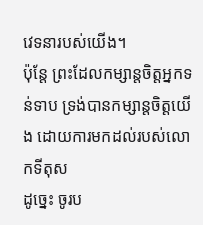វេទនារបស់យើង។
ប៉ុន្តែ ព្រះដែលកម្សាន្តចិត្តអ្នកទន់ទាប ទ្រង់បានកម្សាន្តចិត្តយើង ដោយការមកដល់របស់លោកទីតុស
ដូច្នេះ ចូរប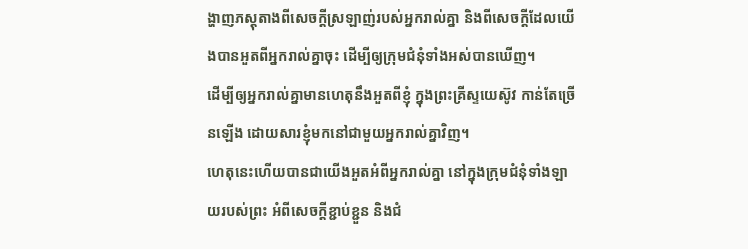ង្ហាញភស្តុតាងពីសេចក្តីស្រឡាញ់របស់អ្នករាល់គ្នា និងពីសេចក្ដីដែលយើងបានអួតពីអ្នករាល់គ្នាចុះ ដើម្បីឲ្យក្រុមជំនុំទាំងអស់បានឃើញ។
ដើម្បីឲ្យអ្នករាល់គ្នាមានហេតុនឹងអួតពីខ្ញុំ ក្នុងព្រះគ្រីស្ទយេស៊ូវ កាន់តែច្រើនឡើង ដោយសារខ្ញុំមកនៅជាមួយអ្នករាល់គ្នាវិញ។
ហេតុនេះហើយបានជាយើងអួតអំពីអ្នករាល់គ្នា នៅក្នុងក្រុមជំនុំទាំងឡាយរបស់ព្រះ អំពីសេចក្ដីខ្ជាប់ខ្ជួន និងជំ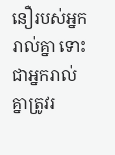នឿរបស់អ្នករាល់គ្នា ទោះជាអ្នករាល់គ្នាត្រូវរ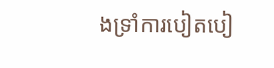ងទ្រាំការបៀតបៀ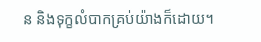ន និងទុក្ខលំបាកគ្រប់យ៉ាងក៏ដោយ។